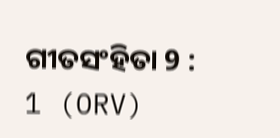ଗୀତସଂହିତା 9 : 1 (ORV)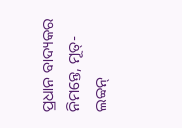ପ୍ରଧାନ ବାଦ୍ୟକର ନିମନ୍ତେ, ମୂତ୍-ଲବ୍ବନ୍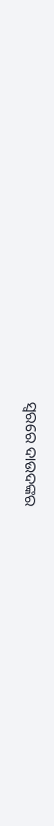ସ୍ଵରରେ ଦାଉଦଙ୍କର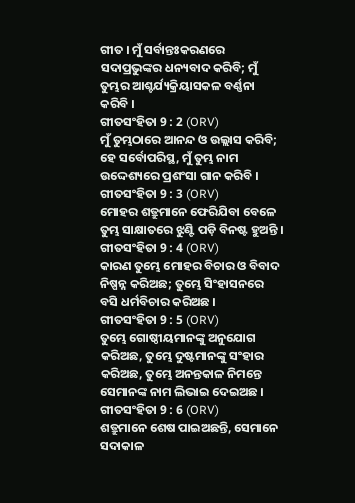ଗୀତ । ମୁଁ ସର୍ବାନ୍ତଃକରଣରେ ସଦାପ୍ରଭୁଙ୍କର ଧନ୍ୟବାଦ କରିବି; ମୁଁ ତୁମ୍ଭର ଆଶ୍ଚର୍ଯ୍ୟକ୍ରିୟାସକଳ ବର୍ଣ୍ଣନା କରିବି ।
ଗୀତସଂହିତା 9 : 2 (ORV)
ମୁଁ ତୁମ୍ଭଠାରେ ଆନନ୍ଦ ଓ ଉଲ୍ଲାସ କରିବି; ହେ ସର୍ବୋପରିସ୍ଥ, ମୁଁ ତୁମ୍ଭ ନାମ ଉଦ୍ଦେଶ୍ୟରେ ପ୍ରଶଂସା ଗାନ କରିବି ।
ଗୀତସଂହିତା 9 : 3 (ORV)
ମୋହର ଶତ୍ରୁମାନେ ଫେରିଯିବା ବେଳେ ତୁମ୍ଭ ସାକ୍ଷାତରେ ଝୁଣ୍ଟି ପଡ଼ି ବିନଷ୍ଟ ହୁଅନ୍ତି ।
ଗୀତସଂହିତା 9 : 4 (ORV)
କାରଣ ତୁମ୍ଭେ ମୋହର ବିଚାର ଓ ବିବାଦ ନିଷ୍ପନ୍ନ କରିଅଛ; ତୁମ୍ଭେ ସିଂହାସନରେ ବସି ଧର୍ମବିଚାର କରିଅଛ ।
ଗୀତସଂହିତା 9 : 5 (ORV)
ତୁମ୍ଭେ ଗୋଷ୍ଠୀୟମାନଙ୍କୁ ଅନୁଯୋଗ କରିଅଛ, ତୁମ୍ଭେ ଦୁଷ୍ଟମାନଙ୍କୁ ସଂହାର କରିଅଛ, ତୁମ୍ଭେ ଅନନ୍ତକାଳ ନିମନ୍ତେ ସେମାନଙ୍କ ନାମ ଲିଭାଇ ଦେଇଅଛ ।
ଗୀତସଂହିତା 9 : 6 (ORV)
ଶତ୍ରୁମାନେ ଶେଷ ପାଇଅଛନ୍ତି, ସେମାନେ ସଦାକାଳ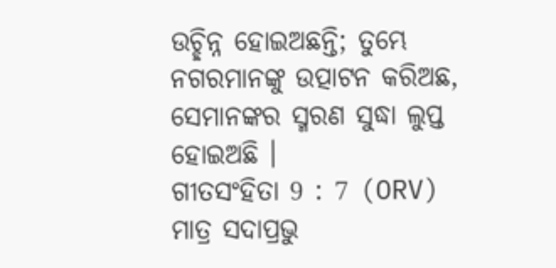ଉଚ୍ଛିନ୍ନ ହୋଇଅଛନ୍ତି; ତୁମ୍ଭେ ନଗରମାନଙ୍କୁ ଉତ୍ପାଟନ କରିଅଛ, ସେମାନଙ୍କର ସ୍ମରଣ ସୁଦ୍ଧା ଲୁପ୍ତ ହୋଇଅଛି ।
ଗୀତସଂହିତା 9 : 7 (ORV)
ମାତ୍ର ସଦାପ୍ରଭୁ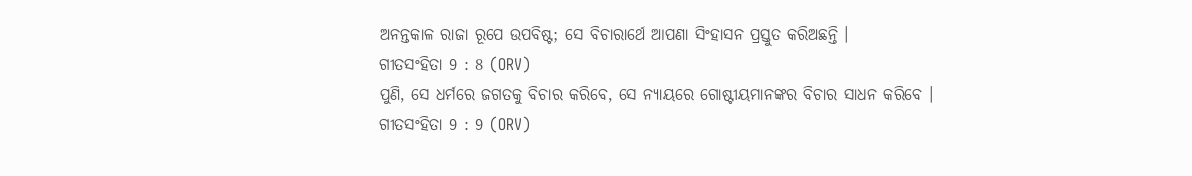ଅନନ୍ତକାଳ ରାଜା ରୂପେ ଉପବିଷ୍ଟ; ସେ ବିଚାରାର୍ଥେ ଆପଣା ସିଂହାସନ ପ୍ରସ୍ତୁତ କରିଅଛନ୍ତି ।
ଗୀତସଂହିତା 9 : 8 (ORV)
ପୁଣି, ସେ ଧର୍ମରେ ଜଗତକୁ ବିଚାର କରିବେ, ସେ ନ୍ୟାୟରେ ଗୋଷ୍ଟୀୟମାନଙ୍କର ବିଚାର ସାଧନ କରିବେ ।
ଗୀତସଂହିତା 9 : 9 (ORV)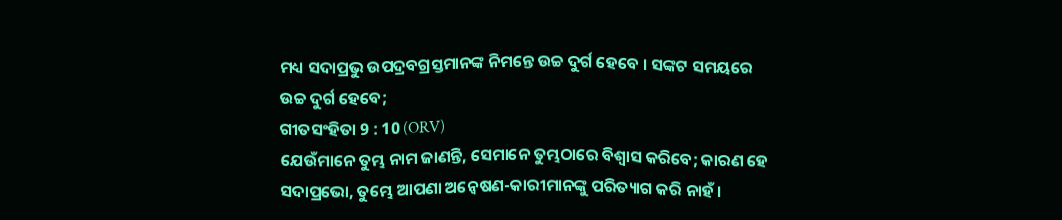ମଧ୍ୟ ସଦାପ୍ରଭୁ ଉପଦ୍ରବଗ୍ରସ୍ତମାନଙ୍କ ନିମନ୍ତେ ଉଚ୍ଚ ଦୁର୍ଗ ହେବେ । ସଙ୍କଟ ସମୟରେ ଉଚ୍ଚ ଦୁର୍ଗ ହେବେ;
ଗୀତସଂହିତା 9 : 10 (ORV)
ଯେଉଁମାନେ ତୁମ୍ଭ ନାମ ଜାଣନ୍ତି, ସେମାନେ ତୁମ୍ଭଠାରେ ବିଶ୍ଵାସ କରିବେ; କାରଣ ହେ ସଦାପ୍ରଭୋ, ତୁମ୍ଭେ ଆପଣା ଅନ୍ଵେଷଣ-କାରୀମାନଙ୍କୁ ପରିତ୍ୟାଗ କରି ନାହଁ ।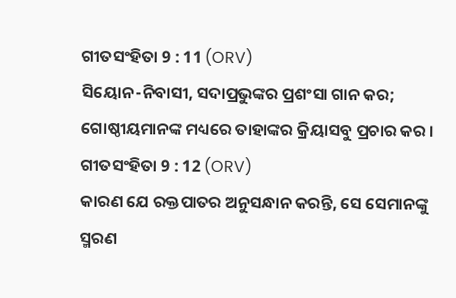ଗୀତସଂହିତା 9 : 11 (ORV)
ସିୟୋନ-ନିବାସୀ, ସଦାପ୍ରଭୁଙ୍କର ପ୍ରଶଂସା ଗାନ କର; ଗୋଷ୍ଠୀୟମାନଙ୍କ ମଧ୍ୟରେ ତାହାଙ୍କର କ୍ରିୟାସବୁ ପ୍ରଚାର କର ।
ଗୀତସଂହିତା 9 : 12 (ORV)
କାରଣ ଯେ ରକ୍ତପାତର ଅନୁସନ୍ଧାନ କରନ୍ତି, ସେ ସେମାନଙ୍କୁ ସ୍ମରଣ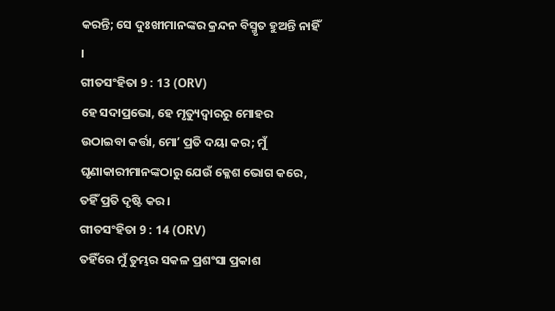କରନ୍ତି; ସେ ଦୁଃଖୀମାନଙ୍କର କ୍ରନ୍ଦନ ବିସ୍ମୃତ ହୁଅନ୍ତି ନାହିଁ ।
ଗୀତସଂହିତା 9 : 13 (ORV)
ହେ ସଦାପ୍ରଭୋ, ହେ ମୃତ୍ୟୁଦ୍ଵାରରୁ ମୋହର ଉଠାଇବା କର୍ତ୍ତା, ମୋʼ ପ୍ରତି ଦୟା କର; ମୁଁ ଘୃଣାକାରୀମାନଙ୍କଠାରୁ ଯେଉଁ କ୍ଳେଶ ଭୋଗ କରେ, ତହିଁ ପ୍ରତି ଦୃଷ୍ଟି କର ।
ଗୀତସଂହିତା 9 : 14 (ORV)
ତହିଁରେ ମୁଁ ତୁମ୍ଭର ସକଳ ପ୍ରଶଂସା ପ୍ରକାଶ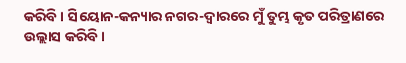କରିବି । ସିୟୋନ-କନ୍ୟାର ନଗର-ଦ୍ଵାରରେ ମୁଁ ତୁମ୍ଭ କୃତ ପରିତ୍ରାଣରେ ଉଲ୍ଲାସ କରିବି ।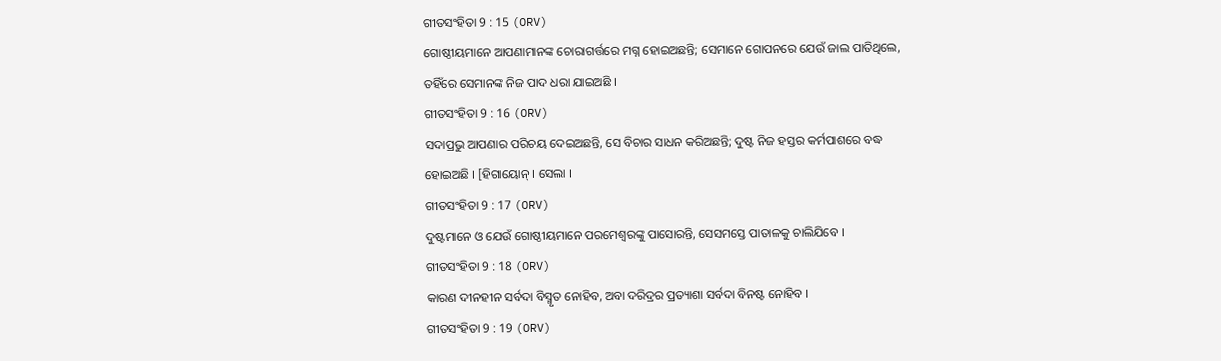ଗୀତସଂହିତା 9 : 15 (ORV)
ଗୋଷ୍ଠୀୟମାନେ ଆପଣାମାନଙ୍କ ଚୋରାଗର୍ତ୍ତରେ ମଗ୍ନ ହୋଇଅଛନ୍ତି; ସେମାନେ ଗୋପନରେ ଯେଉଁ ଜାଲ ପାତିଥିଲେ, ତହିଁରେ ସେମାନଙ୍କ ନିଜ ପାଦ ଧରା ଯାଇଅଛି ।
ଗୀତସଂହିତା 9 : 16 (ORV)
ସଦାପ୍ରଭୁ ଆପଣାର ପରିଚୟ ଦେଇଅଛନ୍ତି, ସେ ବିଚାର ସାଧନ କରିଅଛନ୍ତି; ଦୁଷ୍ଟ ନିଜ ହସ୍ତର କର୍ମପାଶରେ ବଦ୍ଧ ହୋଇଅଛି । [ହିଗାୟୋନ୍ । ସେଲା ।
ଗୀତସଂହିତା 9 : 17 (ORV)
ଦୁଷ୍ଟମାନେ ଓ ଯେଉଁ ଗୋଷ୍ଠୀୟମାନେ ପରମେଶ୍ଵରଙ୍କୁ ପାସୋରନ୍ତି, ସେସମସ୍ତେ ପାତାଳକୁ ଚାଲିଯିବେ ।
ଗୀତସଂହିତା 9 : 18 (ORV)
କାରଣ ଦୀନହୀନ ସର୍ବଦା ବିସ୍ମୃତ ନୋହିବ, ଅବା ଦରିଦ୍ରର ପ୍ରତ୍ୟାଶା ସର୍ବଦା ବିନଷ୍ଟ ନୋହିବ ।
ଗୀତସଂହିତା 9 : 19 (ORV)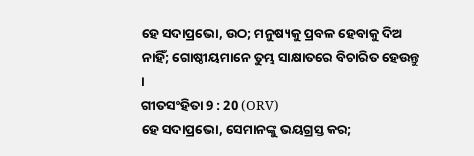ହେ ସଦାପ୍ରଭୋ, ଉଠ; ମନୁଷ୍ୟକୁ ପ୍ରବଳ ହେବାକୁ ଦିଅ ନାହିଁ; ଗୋଷ୍ଠୀୟମାନେ ତୁମ୍ଭ ସାକ୍ଷାତରେ ବିଚାରିତ ହେଉନ୍ତୁ ।
ଗୀତସଂହିତା 9 : 20 (ORV)
ହେ ସଦାପ୍ରଭୋ, ସେମାନଙ୍କୁ ଭୟଗ୍ରସ୍ତ କର;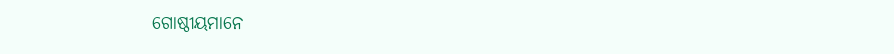ଗୋଷ୍ଠୀୟମାନେ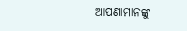ଆପଣାମାନଙ୍କୁ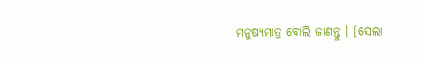ମନୁଷ୍ୟମାତ୍ର ବୋଲି ଜାଣନ୍ତୁ । [ସେଲା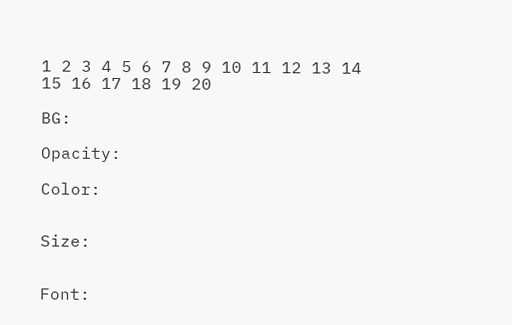1 2 3 4 5 6 7 8 9 10 11 12 13 14 15 16 17 18 19 20

BG:

Opacity:

Color:


Size:


Font: